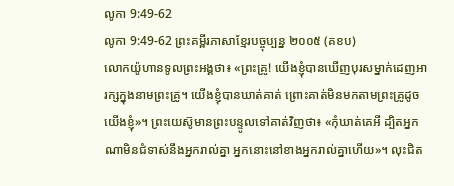លូកា 9:49-62
លូកា 9:49-62 ព្រះគម្ពីរភាសាខ្មែរបច្ចុប្បន្ន ២០០៥ (គខប)
លោកយ៉ូហានទូលព្រះអង្គថា៖ «ព្រះគ្រូ! យើងខ្ញុំបានឃើញបុរសម្នាក់ដេញអារក្សក្នុងនាមព្រះគ្រូ។ យើងខ្ញុំបានឃាត់គាត់ ព្រោះគាត់មិនមកតាមព្រះគ្រូដូចយើងខ្ញុំ»។ ព្រះយេស៊ូមានព្រះបន្ទូលទៅគាត់វិញថា៖ «កុំឃាត់គេអី ដ្បិតអ្នកណាមិនជំទាស់នឹងអ្នករាល់គ្នា អ្នកនោះនៅខាងអ្នករាល់គ្នាហើយ»។ លុះជិត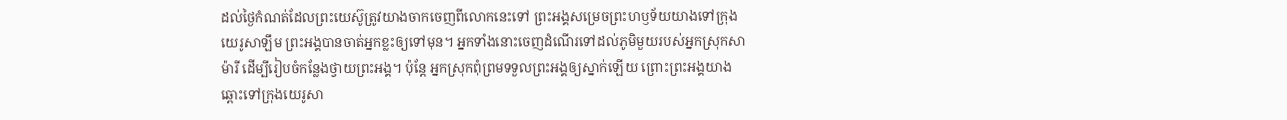ដល់ថ្ងៃកំណត់ដែលព្រះយេស៊ូត្រូវយាងចាកចេញពីលោកនេះទៅ ព្រះអង្គសម្រេចព្រះហឫទ័យយាងទៅក្រុងយេរូសាឡឹម ព្រះអង្គបានចាត់អ្នកខ្លះឲ្យទៅមុន។ អ្នកទាំងនោះចេញដំណើរទៅដល់ភូមិមួយរបស់អ្នកស្រុកសាម៉ារី ដើម្បីរៀបចំកន្លែងថ្វាយព្រះអង្គ។ ប៉ុន្តែ អ្នកស្រុកពុំព្រមទទួលព្រះអង្គឲ្យស្នាក់ឡើយ ព្រោះព្រះអង្គយាងឆ្ពោះទៅក្រុងយេរូសា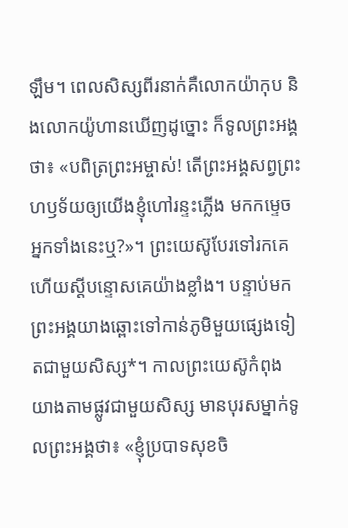ឡឹម។ ពេលសិស្សពីរនាក់គឺលោកយ៉ាកុប និងលោកយ៉ូហានឃើញដូច្នោះ ក៏ទូលព្រះអង្គថា៖ «បពិត្រព្រះអម្ចាស់! តើព្រះអង្គសព្វព្រះហឫទ័យឲ្យយើងខ្ញុំហៅរន្ទះភ្លើង មកកម្ទេចអ្នកទាំងនេះឬ?»។ ព្រះយេស៊ូបែរទៅរកគេ ហើយស្ដីបន្ទោសគេយ៉ាងខ្លាំង។ បន្ទាប់មក ព្រះអង្គយាងឆ្ពោះទៅកាន់ភូមិមួយផ្សេងទៀតជាមួយសិស្ស*។ កាលព្រះយេស៊ូកំពុងយាងតាមផ្លូវជាមួយសិស្ស មានបុរសម្នាក់ទូលព្រះអង្គថា៖ «ខ្ញុំប្របាទសុខចិ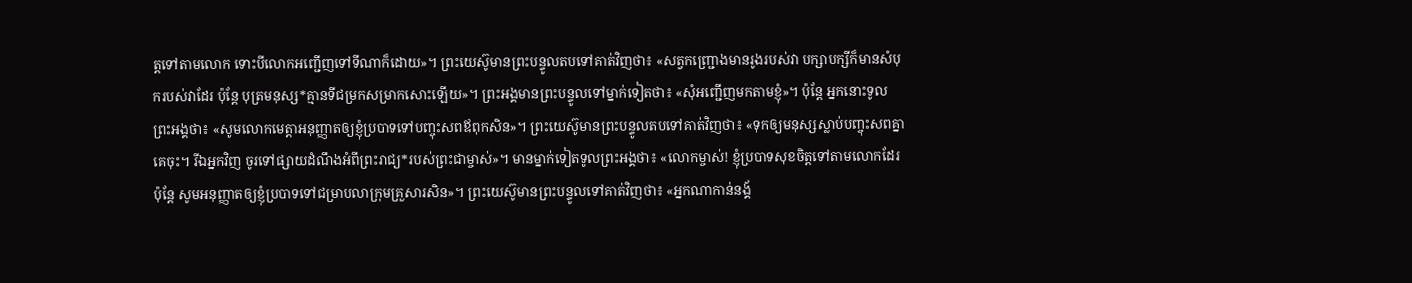ត្តទៅតាមលោក ទោះបីលោកអញ្ជើញទៅទីណាក៏ដោយ»។ ព្រះយេស៊ូមានព្រះបន្ទូលតបទៅគាត់វិញថា៖ «សត្វកញ្ជ្រោងមានរូងរបស់វា បក្សាបក្សីក៏មានសំបុករបស់វាដែរ ប៉ុន្តែ បុត្រមនុស្ស*គ្មានទីជម្រកសម្រាកសោះឡើយ»។ ព្រះអង្គមានព្រះបន្ទូលទៅម្នាក់ទៀតថា៖ «សុំអញ្ជើញមកតាមខ្ញុំ»។ ប៉ុន្តែ អ្នកនោះទូលព្រះអង្គថា៖ «សូមលោកមេត្តាអនុញ្ញាតឲ្យខ្ញុំប្របាទទៅបញ្ចុះសពឪពុកសិន»។ ព្រះយេស៊ូមានព្រះបន្ទូលតបទៅគាត់វិញថា៖ «ទុកឲ្យមនុស្សស្លាប់បញ្ចុះសពគ្នាគេចុះ។ រីឯអ្នកវិញ ចូរទៅផ្សាយដំណឹងអំពីព្រះរាជ្យ*របស់ព្រះជាម្ចាស់»។ មានម្នាក់ទៀតទូលព្រះអង្គថា៖ «លោកម្ចាស់! ខ្ញុំប្របាទសុខចិត្តទៅតាមលោកដែរ ប៉ុន្តែ សូមអនុញ្ញាតឲ្យខ្ញុំប្របាទទៅជម្រាបលាក្រុមគ្រួសារសិន»។ ព្រះយេស៊ូមានព្រះបន្ទូលទៅគាត់វិញថា៖ «អ្នកណាកាន់នង្គ័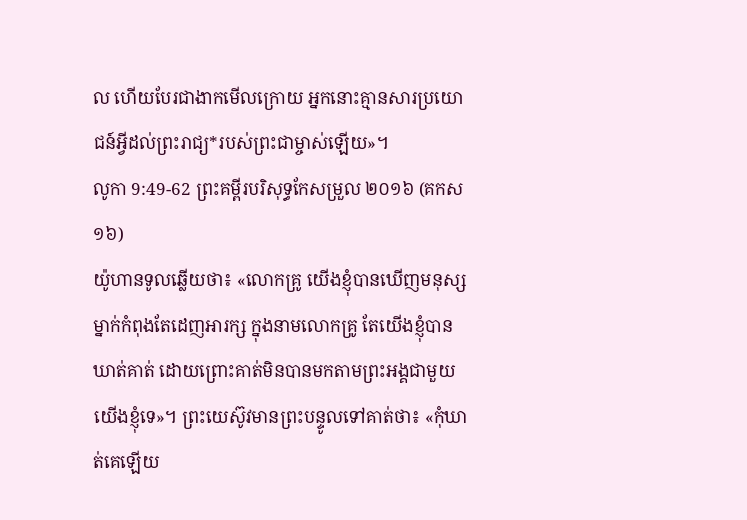ល ហើយបែរជាងាកមើលក្រោយ អ្នកនោះគ្មានសារប្រយោជន៍អ្វីដល់ព្រះរាជ្យ*របស់ព្រះជាម្ចាស់ឡើយ»។
លូកា 9:49-62 ព្រះគម្ពីរបរិសុទ្ធកែសម្រួល ២០១៦ (គកស១៦)
យ៉ូហានទូលឆ្លើយថា៖ «លោកគ្រូ យើងខ្ញុំបានឃើញមនុស្សម្នាក់កំពុងតែដេញអារក្ស ក្នុងនាមលោកគ្រូ តែយើងខ្ញុំបានឃាត់គាត់ ដោយព្រោះគាត់មិនបានមកតាមព្រះអង្គជាមួយយើងខ្ញុំទេ»។ ព្រះយេស៊ូវមានព្រះបន្ទូលទៅគាត់ថា៖ «កុំឃាត់គេឡើយ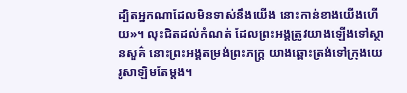ដ្បិតអ្នកណាដែលមិនទាស់នឹងយើង នោះកាន់ខាងយើងហើយ»។ លុះជិតដល់កំណត់ ដែលព្រះអង្គត្រូវយាងឡើងទៅស្ថានសួគ៌ នោះព្រះអង្គតម្រង់ព្រះភក្ត្រ យាងឆ្ពោះត្រង់ទៅក្រុងយេរូសាឡិមតែម្តង។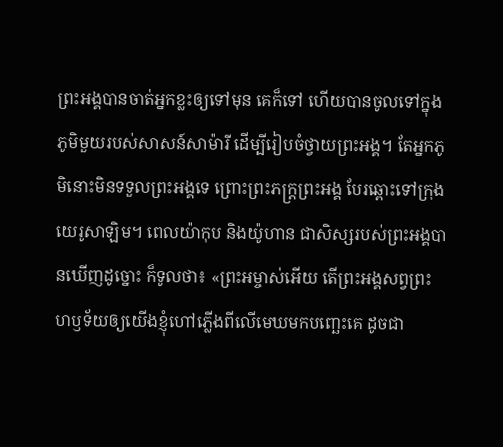ព្រះអង្គបានចាត់អ្នកខ្លះឲ្យទៅមុន គេក៏ទៅ ហើយបានចូលទៅក្នុងភូមិមួយរបស់សាសន៍សាម៉ារី ដើម្បីរៀបចំថ្វាយព្រះអង្គ។ តែអ្នកភូមិនោះមិនទទួលព្រះអង្គទេ ព្រោះព្រះភក្ត្រព្រះអង្គ បែរឆ្ពោះទៅក្រុងយេរូសាឡិម។ ពេលយ៉ាកុប និងយ៉ូហាន ជាសិស្សរបស់ព្រះអង្គបានឃើញដូច្នោះ ក៏ទូលថា៖ «ព្រះអម្ចាស់អើយ តើព្រះអង្គសព្វព្រះហឫទ័យឲ្យយើងខ្ញុំហៅភ្លើងពីលើមេឃមកបញ្ឆេះគេ ដូចជា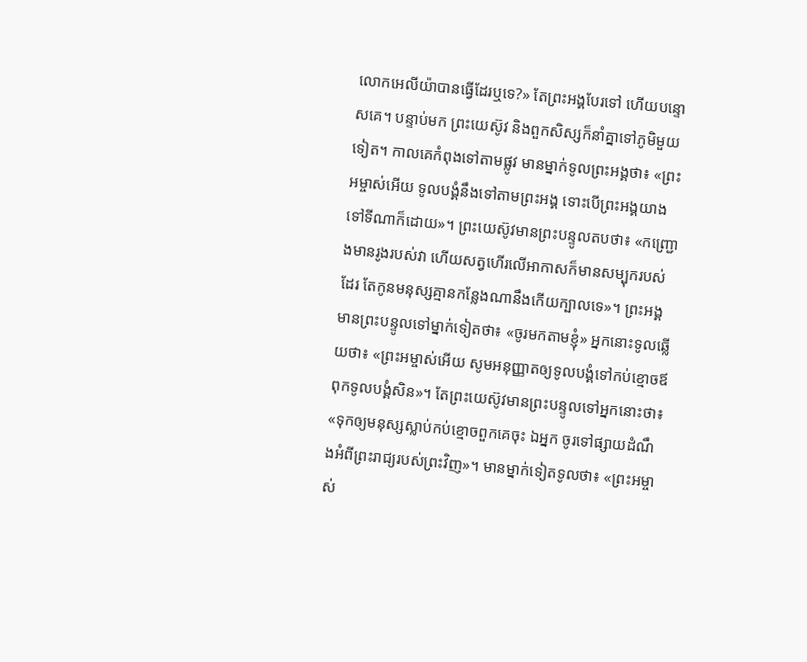លោកអេលីយ៉ាបានធ្វើដែរឬទេ?» តែព្រះអង្គបែរទៅ ហើយបន្ទោសគេ។ បន្ទាប់មក ព្រះយេស៊ូវ និងពួកសិស្សក៏នាំគ្នាទៅភូមិមួយទៀត។ កាលគេកំពុងទៅតាមផ្លូវ មានម្នាក់ទូលព្រះអង្គថា៖ «ព្រះអម្ចាស់អើយ ទូលបង្គំនឹងទៅតាមព្រះអង្គ ទោះបើព្រះអង្គយាងទៅទីណាក៏ដោយ»។ ព្រះយេស៊ូវមានព្រះបន្ទូលតបថា៖ «កញ្ជ្រោងមានរូងរបស់វា ហើយសត្វហើរលើអាកាសក៏មានសម្បុករបស់ដែរ តែកូនមនុស្សគ្មានកន្លែងណានឹងកើយក្បាលទេ»។ ព្រះអង្គមានព្រះបន្ទូលទៅម្នាក់ទៀតថា៖ «ចូរមកតាមខ្ញុំ» អ្នកនោះទូលឆ្លើយថា៖ «ព្រះអម្ចាស់អើយ សូមអនុញ្ញាតឲ្យទូលបង្គំទៅកប់ខ្មោចឪពុកទូលបង្គំសិន»។ តែព្រះយេស៊ូវមានព្រះបន្ទូលទៅអ្នកនោះថា៖ «ទុកឲ្យមនុស្សស្លាប់កប់ខ្មោចពួកគេចុះ ឯអ្នក ចូរទៅផ្សាយដំណឹងអំពីព្រះរាជ្យរបស់ព្រះវិញ»។ មានម្នាក់ទៀតទូលថា៖ «ព្រះអម្ចាស់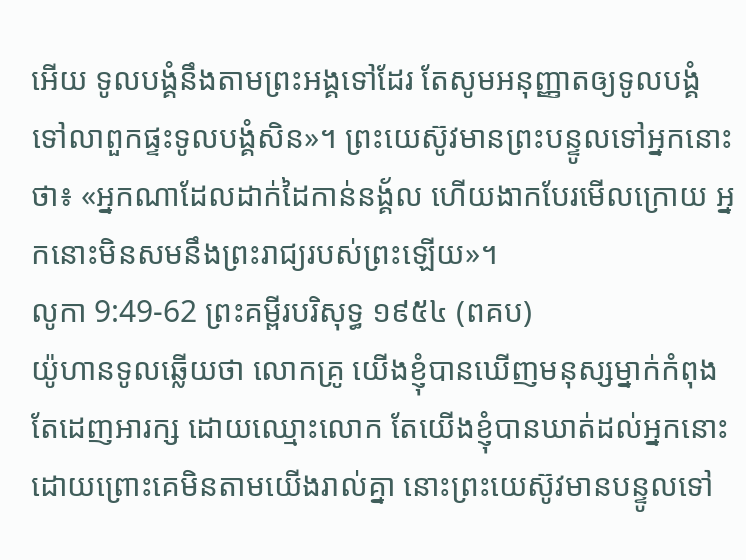អើយ ទូលបង្គំនឹងតាមព្រះអង្គទៅដែរ តែសូមអនុញ្ញាតឲ្យទូលបង្គំទៅលាពួកផ្ទះទូលបង្គំសិន»។ ព្រះយេស៊ូវមានព្រះបន្ទូលទៅអ្នកនោះថា៖ «អ្នកណាដែលដាក់ដៃកាន់នង្គ័ល ហើយងាកបែរមើលក្រោយ អ្នកនោះមិនសមនឹងព្រះរាជ្យរបស់ព្រះឡើយ»។
លូកា 9:49-62 ព្រះគម្ពីរបរិសុទ្ធ ១៩៥៤ (ពគប)
យ៉ូហានទូលឆ្លើយថា លោកគ្រូ យើងខ្ញុំបានឃើញមនុស្សម្នាក់កំពុងតែដេញអារក្ស ដោយឈ្មោះលោក តែយើងខ្ញុំបានឃាត់ដល់អ្នកនោះ ដោយព្រោះគេមិនតាមយើងរាល់គ្នា នោះព្រះយេស៊ូវមានបន្ទូលទៅ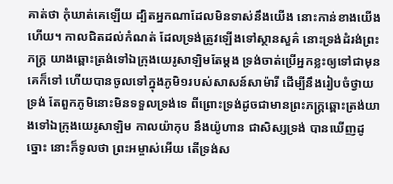គាត់ថា កុំឃាត់គេឡើយ ដ្បិតអ្នកណាដែលមិនទាស់នឹងយើង នោះកាន់ខាងយើងហើយ។ កាលជិតដល់កំណត់ ដែលទ្រង់ត្រូវឡើងទៅស្ថានសួគ៌ នោះទ្រង់ដំរង់ព្រះភក្ត្រ យាងឆ្ពោះត្រង់ទៅឯក្រុងយេរូសាឡិមតែម្តង ទ្រង់ចាត់ប្រើអ្នកខ្លះឲ្យទៅជាមុន គេក៏ទៅ ហើយបានចូលទៅក្នុងភូមិ១របស់សាសន៍សាម៉ារី ដើម្បីនឹងរៀបចំថ្វាយទ្រង់ តែពួកភូមិនោះមិនទទួលទ្រង់ទេ ពីព្រោះទ្រង់ដូចជាមានព្រះភក្ត្រឆ្ពោះត្រង់យាងទៅឯក្រុងយេរូសាឡិម កាលយ៉ាកុប នឹងយ៉ូហាន ជាសិស្សទ្រង់ បានឃើញដូច្នោះ នោះក៏ទូលថា ព្រះអម្ចាស់អើយ តើទ្រង់ស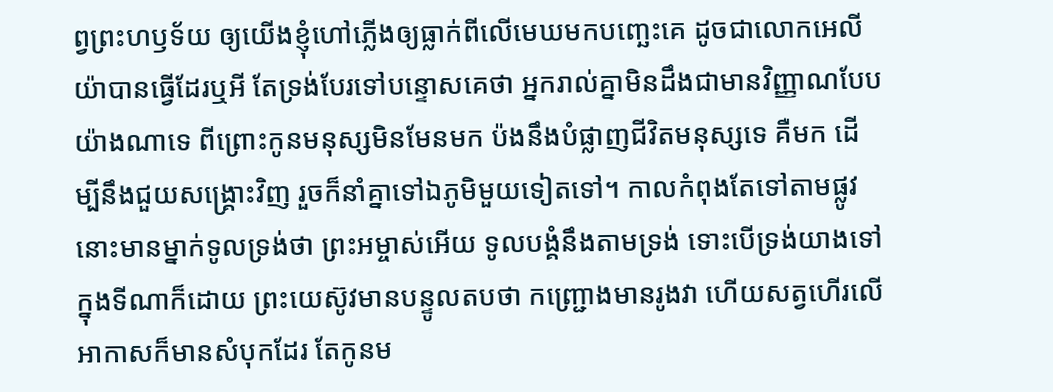ព្វព្រះហឫទ័យ ឲ្យយើងខ្ញុំហៅភ្លើងឲ្យធ្លាក់ពីលើមេឃមកបញ្ឆេះគេ ដូចជាលោកអេលីយ៉ាបានធ្វើដែរឬអី តែទ្រង់បែរទៅបន្ទោសគេថា អ្នករាល់គ្នាមិនដឹងជាមានវិញ្ញាណបែបយ៉ាងណាទេ ពីព្រោះកូនមនុស្សមិនមែនមក ប៉ងនឹងបំផ្លាញជីវិតមនុស្សទេ គឺមក ដើម្បីនឹងជួយសង្គ្រោះវិញ រួចក៏នាំគ្នាទៅឯភូមិមួយទៀតទៅ។ កាលកំពុងតែទៅតាមផ្លូវ នោះមានម្នាក់ទូលទ្រង់ថា ព្រះអម្ចាស់អើយ ទូលបង្គំនឹងតាមទ្រង់ ទោះបើទ្រង់យាងទៅក្នុងទីណាក៏ដោយ ព្រះយេស៊ូវមានបន្ទូលតបថា កញ្ជ្រោងមានរូងវា ហើយសត្វហើរលើអាកាសក៏មានសំបុកដែរ តែកូនម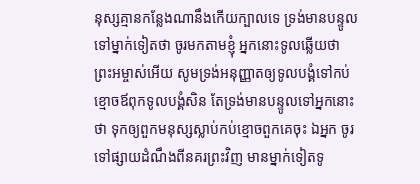នុស្សគ្មានកន្លែងណានឹងកើយក្បាលទេ ទ្រង់មានបន្ទូលទៅម្នាក់ទៀតថា ចូរមកតាមខ្ញុំ អ្នកនោះទូលឆ្លើយថា ព្រះអម្ចាស់អើយ សូមទ្រង់អនុញ្ញាតឲ្យទូលបង្គំទៅកប់ខ្មោចឪពុកទូលបង្គំសិន តែទ្រង់មានបន្ទូលទៅអ្នកនោះថា ទុកឲ្យពួកមនុស្សស្លាប់កប់ខ្មោចពួកគេចុះ ឯអ្នក ចូរទៅផ្សាយដំណឹងពីនគរព្រះវិញ មានម្នាក់ទៀតទូ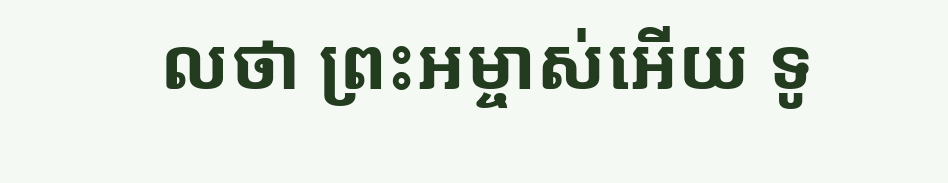លថា ព្រះអម្ចាស់អើយ ទូ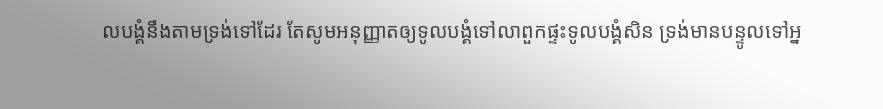លបង្គំនឹងតាមទ្រង់ទៅដែរ តែសូមអនុញ្ញាតឲ្យទូលបង្គំទៅលាពួកផ្ទះទូលបង្គំសិន ទ្រង់មានបន្ទូលទៅអ្ន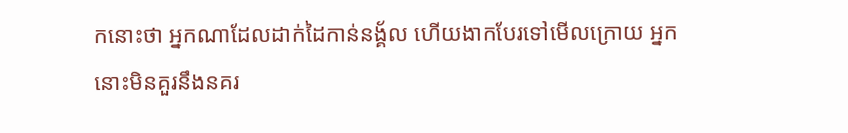កនោះថា អ្នកណាដែលដាក់ដៃកាន់នង្គ័ល ហើយងាកបែរទៅមើលក្រោយ អ្នកនោះមិនគួរនឹងនគរ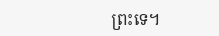ព្រះទេ។